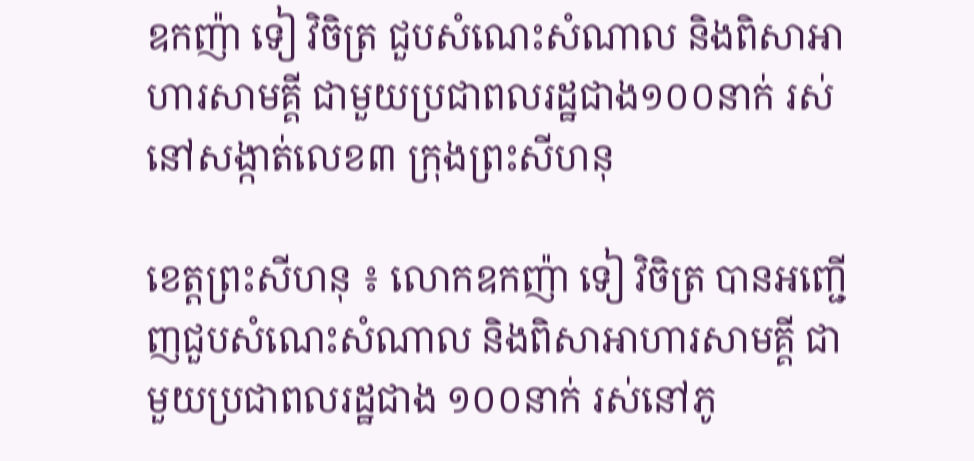ឧកញ៉ា ទៀ វិចិត្រ ជួបសំណេះសំណាល និងពិសាអាហារសាមគ្គី ជាមួយប្រជាពលរដ្ឋជាង១០០នាក់ រស់នៅសង្កាត់លេខ៣ ក្រុងព្រះសីហនុ

ខេត្តព្រះសីហនុ ៖ លោកឧកញ៉ា ទៀ វិចិត្រ បានអញ្ជើញជួបសំណេះសំណាល និងពិសាអាហារសាមគ្គី ជាមួយប្រជាពលរដ្ឋជាង ១០០នាក់ រស់នៅភូ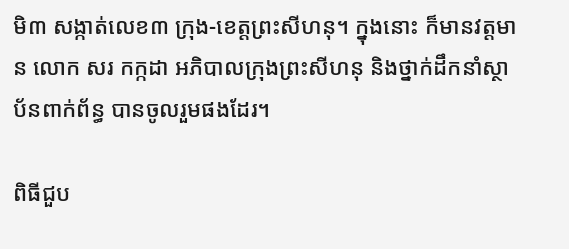មិ៣ សង្កាត់លេខ៣ ក្រុង-ខេត្តព្រះសីហនុ។ ក្នុងនោះ ក៏មានវត្តមាន លោក សរ កក្កដា អភិបាលក្រុងព្រះសីហនុ និងថ្នាក់ដឹកនាំស្ថាប័នពាក់ព័ន្ធ បានចូលរួមផងដែរ។

ពិធីជួប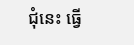ជុំនេះ ធ្វើ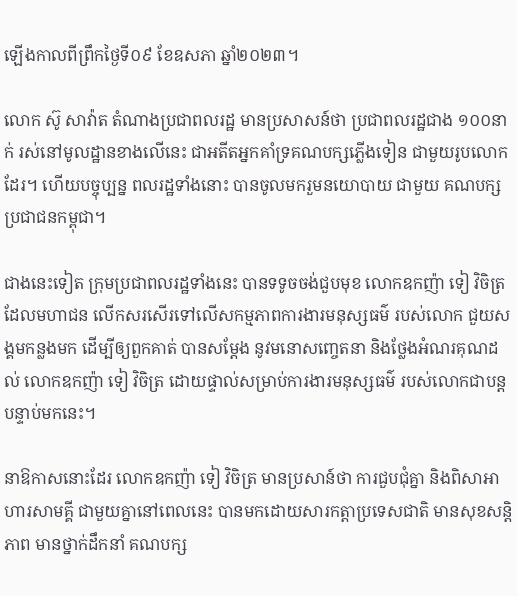ឡើងកាលពីព្រឹកថ្ងៃទី០៩ ខែឧសភា ឆ្នាំ២០២៣។

លោក ស៊ូ សាវ៉ាត តំណាងប្រជាពលរដ្ឋ មានប្រសាសន៍ថា ប្រជាពលរដ្ឋជាង ១០០នាក់ រស់នៅមូលដ្ឋានខាងលើនេះ ជាអតីតអ្នកគាំទ្រគណបក្សភ្លើងទៀន ជាមួយរូបលោកដែរ។ ហើយបច្ចុប្បន្ន ពលរដ្ឋទាំងនោះ បានចូលមករួមនយោបាយ ជាមួយ គណបក្សប្រជាជនកម្ពុជា។

ជាងនេះទៀត ក្រុមប្រជាពលរដ្ឋទាំងនេះ បានទទូចចង់ជួបមុខ លោកឧកញ៉ា ទៀ វិចិត្រ ដែលមហាជន លើកសរសើរទៅលើសកម្មភាពការងារមនុស្សធម៌ របស់លោក ជួយសង្គមកន្លងមក ដើម្បីឲ្យពួកគាត់ បានសម្តែង នូវមនោសញ្ចេតនា និងថ្លែងអំណរគុណដល់ លោកឧកញ៉ា ទៀ វិចិត្រ ដោយផ្ទាល់សម្រាប់ការងារមនុស្សធម៌ របស់លោកជាបន្តបន្ទាប់មកនេះ។

នាឱកាសនោះដែរ លោកឧកញ៉ា ទៀ វិចិត្រ មានប្រសាន៍ថា ការជួបជុំគ្នា និងពិសាអាហារសាមគ្គី ជាមួយគ្នានៅពេលនេះ បានមកដោយសារកត្តាប្រទេសជាតិ មានសុខសន្តិភាព មានថ្នាក់ដឹកនាំ គណបក្ស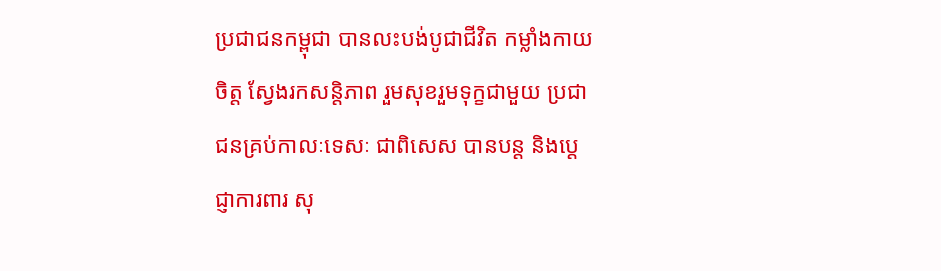ប្រជាជនកម្ពុជា បានលះបង់បូជាជីវិត កម្លាំងកាយចិត្ត ស្វែងរកសន្តិភាព រួមសុខរួមទុក្ខជាមួយ ប្រជាជនគ្រប់កាលៈទេសៈ ជាពិសេស បានបន្ត និងបេ្តជ្ញាការពារ សុ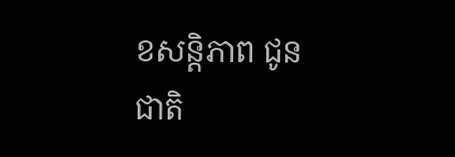ខសន្តិភាព ជូនជាតិ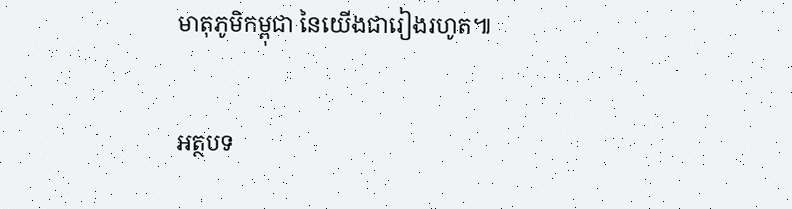មាតុភូមិកម្ពុជា នៃយើងជារៀងរហូត៕

អត្ថបទ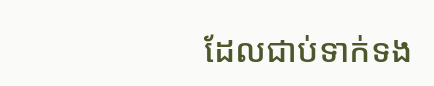ដែលជាប់ទាក់ទង